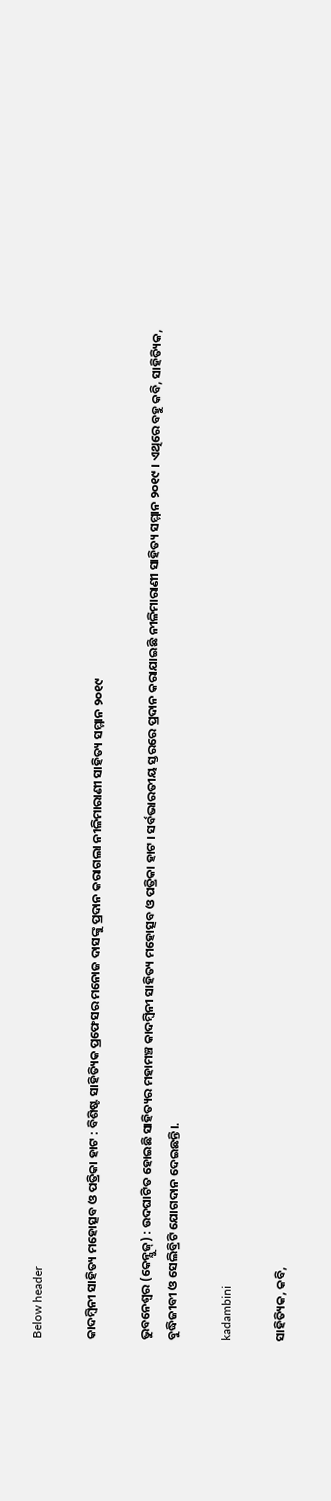Below header

କାଦମ୍ବିନୀ ସାହିତ୍ୟ ମହୋତ୍ସବ ଓ ପତ୍ରିକା ହାଟ : ବିଶିଷ୍ଟ ସାହିତ୍ୟିକ ପ୍ରଫେସର ମନୋଜ ଦାସଙ୍କୁ ପ୍ରଦାନ କରାଗଲା ନୀଳିମାରାଣୀ ସାହିତ୍ୟ ସମ୍ମାନ ୨୦୧୯

ଭୁବନେଶ୍ବର (କେନ୍ଯୁଜ୍) : ଉଦଘାଟିତ ହୋଇଛି ସାହିତ୍ୟର ମହାମଞ୍ଚ କାଦମ୍ବିନୀ ସାହିତ୍ୟ ମହୋତ୍ସବ ଓ ପତ୍ରିକା ହାଟ । ସର୍ବଭାରତୀୟ ସ୍ତରରେ ପ୍ରଦାନ କରାଯାଇଛି ନୀଳିମାରାଣୀ ସାହିତ୍ୟ ସମ୍ମାନ ୨୦୧୯ । ଏଥିରେ ବହୁ କବି, ସାହିତ୍ୟିକ, ବୁଦ୍ଧିଜୀବୀ ଓ ସେଲିବ୍ରିଟି ଯୋଗଦାନ ଦେଇଛନ୍ତି।.

kadambini

ସାହିତ୍ୟିକ, କବି,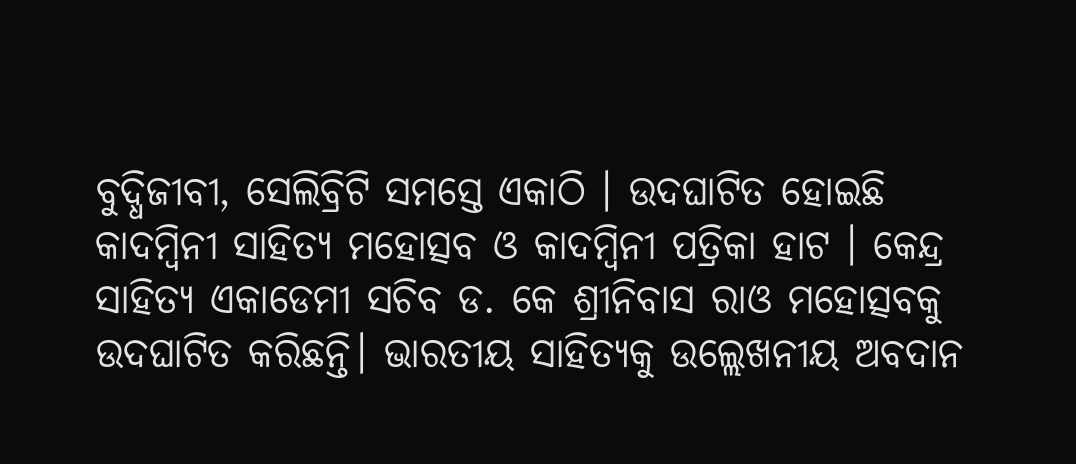ବୁଦ୍ଧିଜୀବୀ, ସେଲିବ୍ରିଟି ସମସ୍ତେ ଏକାଠି । ଉଦଘାଟିତ ହୋଇଛି କାଦମ୍ବିନୀ ସାହିତ୍ୟ ମହୋତ୍ସବ ଓ କାଦମ୍ବିନୀ ପତ୍ରିକା ହାଟ । କେନ୍ଦ୍ର ସାହିତ୍ୟ ଏକାଡେମୀ ସଚିବ ଡ. କେ ଶ୍ରୀନିବାସ ରାଓ ମହୋତ୍ସବକୁ ଉଦଘାଟିତ କରିଛନ୍ତି। ଭାରତୀୟ ସାହିତ୍ୟକୁ ଉଲ୍ଲେଖନୀୟ ଅବଦାନ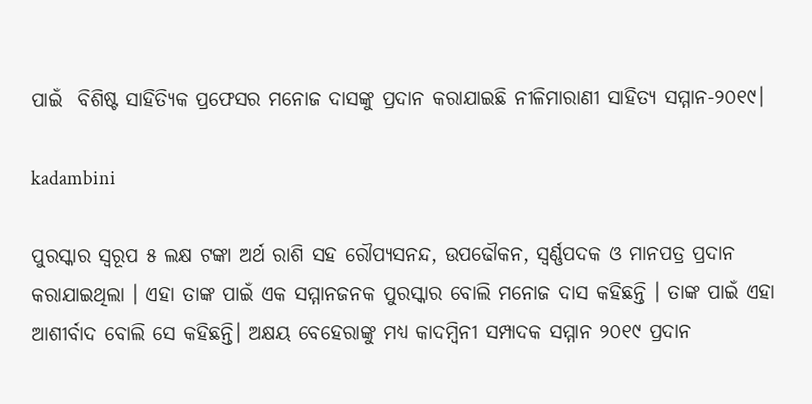ପାଇଁ  ବିଶିଷ୍ଟ ସାହିତ୍ୟିକ ପ୍ରଫେସର ମନୋଜ ଦାସଙ୍କୁ ପ୍ରଦାନ କରାଯାଇଛି ନୀଳିମାରାଣୀ ସାହିତ୍ୟ ସମ୍ମାନ-୨୦୧୯।

kadambini

ପୁରସ୍କାର ସ୍ୱରୂପ ୫ ଲକ୍ଷ ଟଙ୍କା ଅର୍ଥ ରାଶି ସହ ରୌପ୍ୟସନନ୍ଦ, ଉପଢୌକନ, ସ୍ୱର୍ଣ୍ଣପଦକ ଓ ମାନପତ୍ର ପ୍ରଦାନ କରାଯାଇଥିଲା । ଏହା ତାଙ୍କ ପାଇଁ ଏକ ସମ୍ମାନଜନକ ପୁରସ୍କାର ବୋଲି ମନୋଜ ଦାସ କହିଛନ୍ତି । ତାଙ୍କ ପାଇଁ ଏହା ଆଶୀର୍ବାଦ ବୋଲି ସେ କହିଛନ୍ତି। ଅକ୍ଷୟ ବେହେରାଙ୍କୁ ମଧ୍ୟ କାଦମ୍ବିନୀ ସମ୍ପାଦକ ସମ୍ମାନ ୨୦୧୯ ପ୍ରଦାନ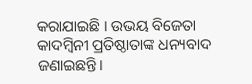କରାଯାଇଛି । ଉଭୟ ବିଜେତା କାଦମ୍ବିନୀ ପ୍ରତିଷ୍ଠାତାଙ୍କ ଧନ୍ୟବାଦ ଜଣାଇଛନ୍ତି।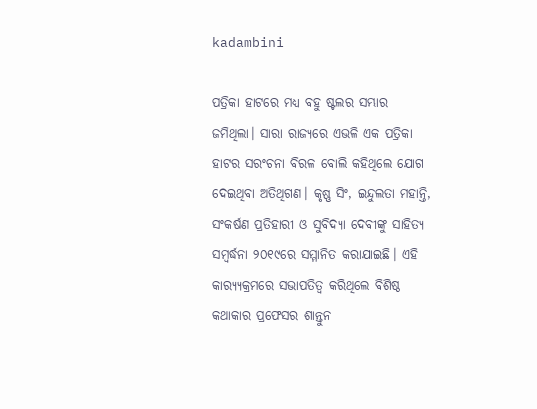kadambini

ପତ୍ରିକା ହାଟରେ ମଧ୍ୟ ବହୁ ଷ୍ଟଲର ସମ୍ଭାର ଜମିଥିଲା। ସାରା ରାଜ୍ୟରେ ଏଭଳି ଏକ ପତ୍ରିକା ହାଟର ସରଂଚନା ବିରଳ ବୋଲି କହିଥିଲେ ଯୋଗ ଦେଇଥିବା ଅତିଥିଗଣ। କୃଷ୍ଣ ସିଂ, ଇନ୍ଦୁଲତା ମହାନ୍ତି, ସଂକର୍ଷଣ ପ୍ରତିହାରୀ ଓ ସୁବିଦ୍ୟା ଦେବୀଙ୍କୁ ସାହିତ୍ୟ ସମ୍ବର୍ଦ୍ଧନା ୨୦୧୯ରେ ସମ୍ମାନିତ କରାଯାଇଛି। ଏହି କାର‌୍ୟ୍ୟକ୍ରମରେ ସଭାପତିତ୍ୱ କରିଥିଲେ ବିଶିଷ୍ଠ କଥାକାର ପ୍ରଫେସର ଶାନ୍ତୁନ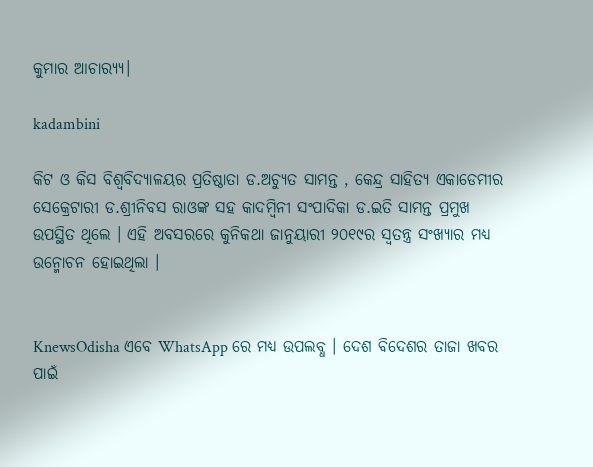କୁମାର ଆଚାର‌୍ୟ୍ୟ।

kadambini

କିଟ ଓ କିସ ବିଶ୍ୱବିଦ୍ୟାଳୟର ପ୍ରତିଷ୍ଠାତା ଡ.ଅଚ୍ୟୁତ ସାମନ୍ତ , କେନ୍ଦ୍ର ସାହିତ୍ୟ ଏକାଡେମୀର ସେକ୍ରେଟାରୀ ଡ.ଶ୍ରୀନିବସ ରାଓଙ୍କ ସହ କାଦମ୍ବିନୀ ସଂପାଦିକା ଡ.ଇତି ସାମନ୍ତ ପ୍ରମୁଖ ଉପସ୍ଥିତ ଥିଲେ । ଏହି ଅବସରରେ କୁନିକଥା ଜାନୁୟାରୀ ୨୦୧୯ର ସ୍ୱତନ୍ତ୍ର ସଂଖ୍ୟାର ମଧ୍ୟ ଉନ୍ମୋଚନ ହୋଇଥିଲା ।


KnewsOdisha ଏବେ WhatsApp ରେ ମଧ୍ୟ ଉପଲବ୍ଧ । ଦେଶ ବିଦେଶର ତାଜା ଖବର ପାଇଁ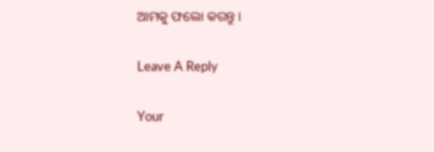ଆମକୁ ଫଲୋ କରନ୍ତୁ ।

Leave A Reply

Your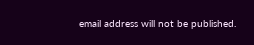email address will not be published.